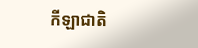កីឡាជាតិ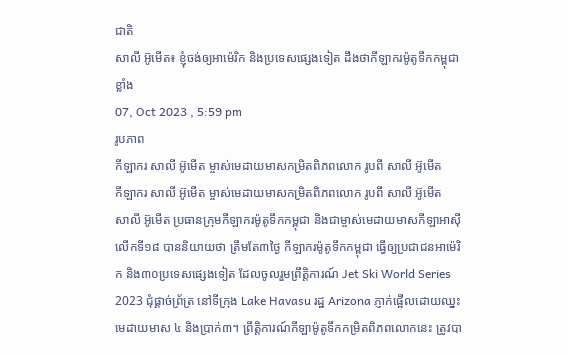ជាតិ
សាលី អ៊ូមើត៖ ខ្ញុំចង់ឲ្យអាម៉េរិក និងប្រទេសផ្សេងទៀត ដឹងថាកីឡាករម៉ូតូទឹកកម្ពុជាខ្លាំង
07, Oct 2023 , 5:59 pm
រូបភាព
កីឡាករ សាលី អ៊ូមើត ម្ចាស់មេដាយមាសកម្រិតពិភពលោក រូបពី សាលី អ៊ូមើត
កីឡាករ សាលី អ៊ូមើត ម្ចាស់មេដាយមាសកម្រិតពិភពលោក រូបពី សាលី អ៊ូមើត
សាលី អ៊ូមើត ប្រធានក្រុមកីឡាករម៉ូតូទឹកកម្ពុជា និងជាម្ចាស់មេដាយមាសកីឡាអាស៊ី លើកទី១៨ បាននិយាយថា ត្រឹមតែ៣ថ្ងៃ កីឡាករម៉ូតូទឹកកម្ពុជា ធ្វើឲ្យប្រជាជនអាម៉េរិក និង៣០ប្រទេសផ្សេងទៀត ដែលចូលរួមព្រឹត្តិការណ៍ Jet Ski World Series 2023 ជុំផ្ដាច់ព្រ័ត្រ នៅទីក្រុង Lake Havasu រដ្ឋ Arizona ភ្ញាក់ផ្អើលដោយឈ្នះមេដាយមាស ៤ និងប្រាក់៣។ ព្រឹត្តិការណ៍កីឡាម៉ូតូទឹកកម្រិតពិភពលោកនេះ ត្រូវបា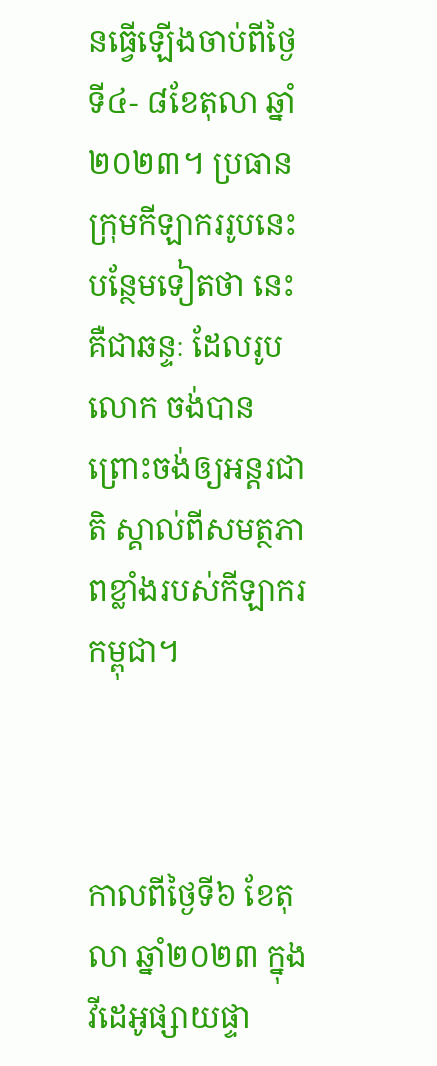នធ្វើឡើងចាប់ពីថ្ងៃទី៤- ៨ខែតុលា ឆ្នាំ២០២៣។ ប្រធានក្រុមកីឡាកររូបនេះ បន្ថែមទៀតថា នេះគឺជាឆន្ទៈ ដែលរូបលោក ចង់បានព្រោះចង់ឲ្យអន្ដរជាតិ ស្គាល់ពីសមត្ថភាពខ្លាំងរបស់កីឡាករកម្ពុជា។



កាលពីថ្ងៃទី៦ ខែតុលា ឆ្នាំ២០២៣ ក្នុងវីដេអូផ្សាយផ្ទា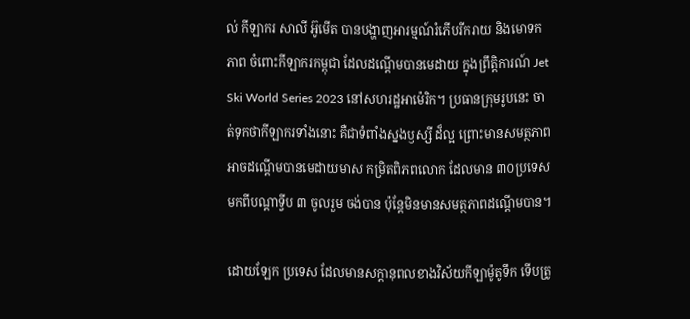ល់ កីឡាករ សាលី អ៊ូមើត បានបង្ហាញអារម្មណ៍រំភើបរីករាយ និងមោទកភាព ចំពោះកីឡាករកម្ពុជា ដែលដណ្ដើមបានមេដាយ ក្នុងព្រឹត្តិការណ៍ Jet Ski World Series 2023 នៅសហរដ្ឋអាម៉េរិក។ ប្រធានក្រុមរូបនេះ ចាត់ទុកថាកីឡាករទាំងនោះ គឺជាទំពាំងស្នងឫស្សី ដ៏ល្អ ព្រោះមានសមត្ថភាពអាចដណ្ដើមបានមេដាយមាស កម្រិតពិភពលោក ដែលមាន ៣០ប្រទេស មកពីបណ្ដាទ្វីប ៣ ចូលរួម ចង់បាន ប៉ុន្ដែមិនមានសមត្ថភាពដណ្ដើមបាន។

ដោយឡែក ប្រទេស ដែលមានសក្ដានុពលខាងវិស័យកីឡាម៉ូតូទឹក ទើបត្រូ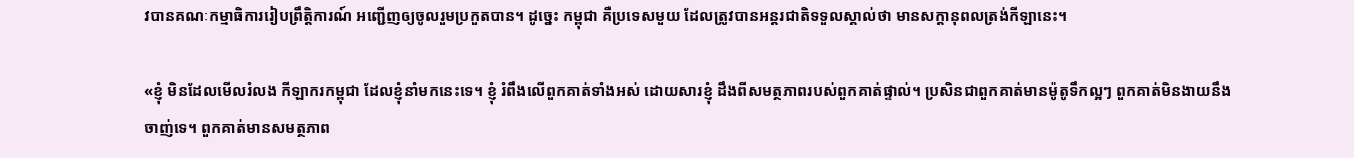វបានគណៈកម្មាធិការរៀបព្រឹត្តិការណ៍ អញ្ជើញឲ្យចូលរួមប្រកួតបាន។ ដូច្នេះ កម្ពុជា គឺប្រទេសមួយ ដែលត្រូវបានអន្ដរជាតិទទួលស្គាល់ថា មានសក្ដានុពលត្រង់កីឡានេះ។

«ខ្ញុំ មិនដែលមើលរំលង កីឡាករកម្ពុជា ដែលខ្ញុំនាំមកនេះទេ។ ខ្ញុំ រំពឹងលើពួកគាត់ទាំងអស់ ដោយសារខ្ញុំ ដឹងពីសមត្ថភាពរបស់ពួកគាត់ផ្ទាល់។ ប្រសិនជាពួកគាត់មានម៉ូតូទឹកល្អៗ ពួកគាត់មិនងាយនឹងចាញ់ទេ។ ពួកគាត់មានសមត្ថភាព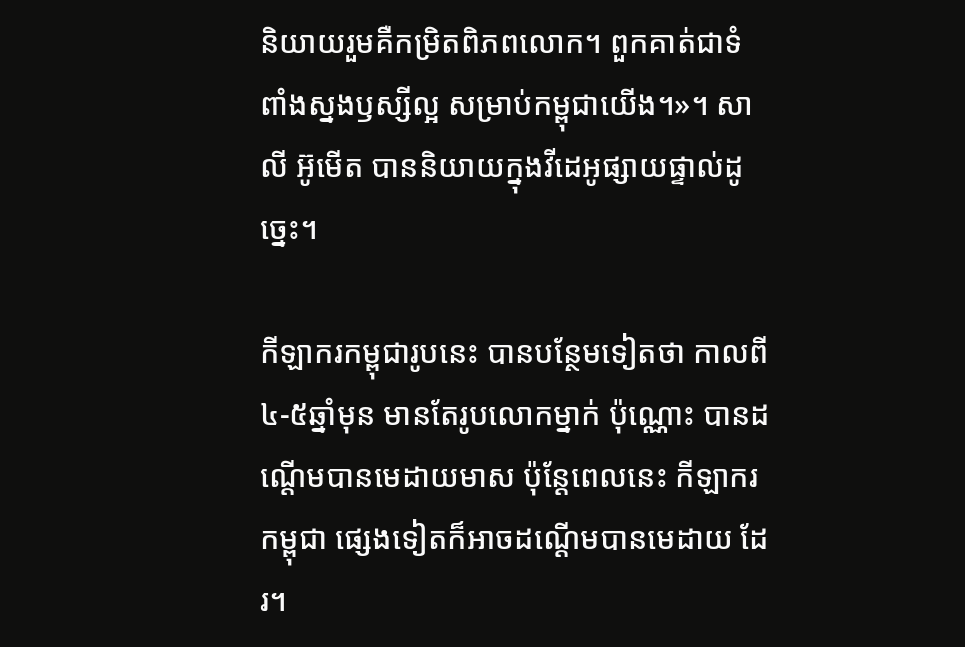និយាយរួមគឺកម្រិតពិភពលោក។ ពួកគាត់ជាទំពាំងស្នងឫស្សីល្អ សម្រាប់កម្ពុជាយើង។»។ សាលី អ៊ូមើត បាននិយាយក្នុងវីដេអូផ្សាយផ្ទាល់ដូច្នេះ។

កីឡាករកម្ពុជារូបនេះ បានបន្ថែមទៀតថា កាលពី ៤-៥ឆ្នាំមុន មានតែរូបលោកម្នាក់ ប៉ុណ្ណោះ បានដណ្ដើមបានមេដាយមាស ប៉ុន្ដែពេលនេះ កីឡាករកម្ពុជា ផ្សេងទៀតក៏អាចដណ្ដើមបានមេដាយ ដែរ។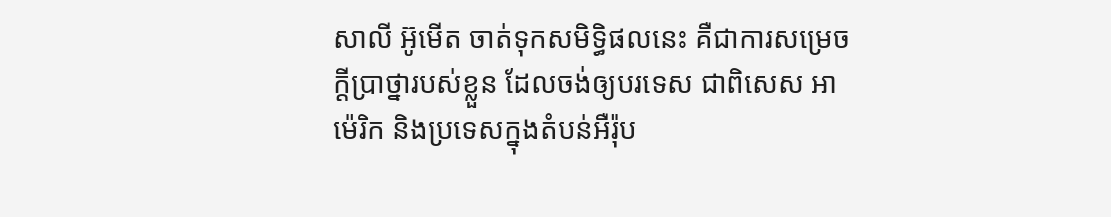សាលី អ៊ូមើត ចាត់ទុកសមិទ្ធិផលនេះ គឺជាការសម្រេចក្ដីប្រាថ្នារបស់ខ្លួន ដែលចង់ឲ្យបរទេស ជាពិសេស អាម៉េរិក និងប្រទេសក្នុងតំបន់អឺរ៉ុប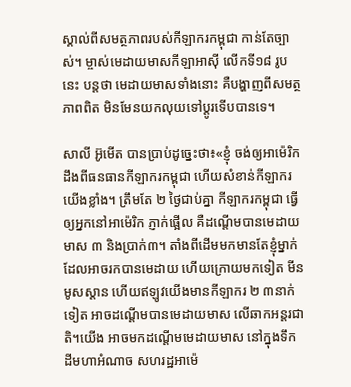ស្គាល់ពីសមត្ថភាពរបស់កីឡាករកម្ពុជា កាន់តែច្បាស់។ ម្ចាស់មេដាយមាសកីឡាអាស៊ី លើកទី១៨ រូបនេះ បន្តថា មេដាយមាសទាំងនោះ គឺបង្ហាញពីសមត្ថភាពពិត មិនមែនយកលុយទៅប្ដូរទើបបានទេ។

សាលី អ៊ូមើត បានប្រាប់ដូច្នេះថា៖«ខ្ញុំ ចង់ឲ្យអាម៉េរិក ដឹងពីធនធានកីឡាករកម្ពុជា ហើយសំខាន់កីឡាករយើងខ្លាំង។ ត្រឹមតែ ២ ថ្ងៃជាប់គ្នា កីឡាករកម្ពុជា ធ្វើឲ្យអ្នកនៅអាម៉េរិក ភ្ញាក់ផ្អើល គឺដណ្ដើមបានមេដាយមាស ៣ និងប្រាក់៣។ តាំងពីដើមមកមានតែខ្ញុំម្នាក់ ដែលអាចរកបានមេដាយ ហើយក្រោយមកទៀត មីន មូសស្ដាន ហើយឥឡូវយើងមានកីឡាករ ២ ៣នាក់ទៀត អាចដណ្ដើមបានមេដាយមាស លើឆាកអន្ដរជាតិ។យើង អាចមកដណ្ដើមមេដាយមាស នៅក្នុងទឹកដីមហាអំណាច សហរដ្ឋអាម៉េ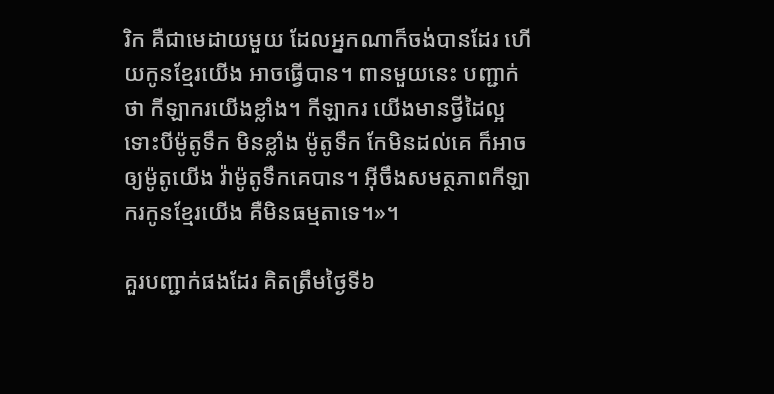រិក គឺជាមេដាយមួយ ដែលអ្នកណាក៏ចង់បានដែរ ហើយកូនខ្មែរយើង អាចធ្វើបាន។ ពានមួយនេះ បញ្ជាក់ថា កីឡាករយើងខ្លាំង។ កីឡាករ យើងមានថ្វីដៃល្អ ទោះបីម៉ូតូទឹក មិនខ្លាំង ម៉ូតូទឹក កែមិនដល់គេ ក៏អាចឲ្យម៉ូតូយើង វ៉ាម៉ូតូទឹកគេបាន។ អ៊ីចឹងសមត្ថភាពកីឡាករកូនខ្មែរយើង គឺមិនធម្មតាទេ។»។

គួរបញ្ជាក់ផងដែរ គិតត្រឹមថ្ងៃទី៦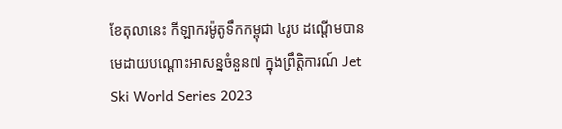ខែតុលានេះ កីឡាករម៉ូតូទឹកកម្ពុជា ៤រូប ដណ្ដើមបានមេដាយបណ្តោះអាសន្នចំនួន៧ ក្នុងព្រឹត្តិការណ៍ Jet Ski World Series 2023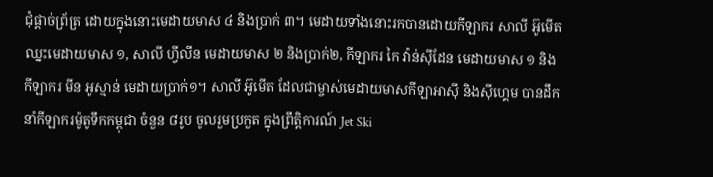ជុំផ្ដាច់ព្រ័ត្រ ដោយក្នុងនោះមេដាយមាស ៤ និងប្រាក់ ៣។ មេដាយទាំងនោះរកបានដោយកីឡាករ សាលី អ៊ូមើត ឈ្នះមេដាយមាស ១, សាលី ហ្វីលីន មេដាយមាស ២ និងប្រាក់២, កីឡាករ កៃ វ៉ាន់ស៊ីដែន មេដាយមាស ១ និងកីឡាករ មីន អូស្មាន់ មេដាយប្រាក់១។ សាលី អ៊ូមើត ដែលជាម្ចាស់មេដាយមាសកីឡាអាស៊ី និងស៊ីហ្គេម បានដឹកនាំកីឡាករម៉ូតូទឹកកម្ពុជា ចំនួន ៨រូប ចូលរួមប្រកួត ក្នុងព្រឹត្តិការណ៍ Jet Ski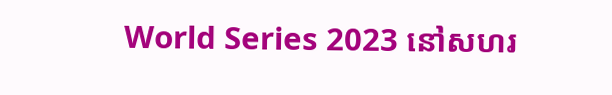World Series 2023 នៅសហរ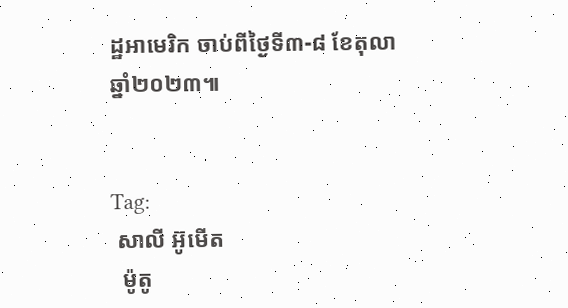ដ្ឋអាមេរិក ចាប់ពីថ្ងៃទី៣-៨ ខែតុលា ឆ្នាំ២០២៣៕


Tag:
 សាលី អ៊ូមើត
  ម៉ូតូ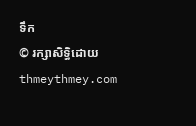ទឹក
© រក្សាសិទ្ធិដោយ thmeythmey.com